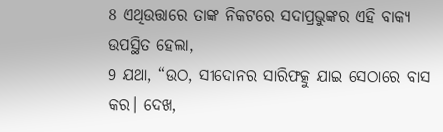8 ଏଥିଉତ୍ତାରେ ତାଙ୍କ ନିକଟରେ ସଦାପ୍ରଭୁଙ୍କର ଏହି ବାକ୍ୟ ଉପସ୍ଥିତ ହେଲା,
9 ଯଥା, “ଉଠ, ସୀଦୋନର ସାରିଫତ୍କୁ ଯାଇ ସେଠାରେ ବାସ କର। ଦେଖ,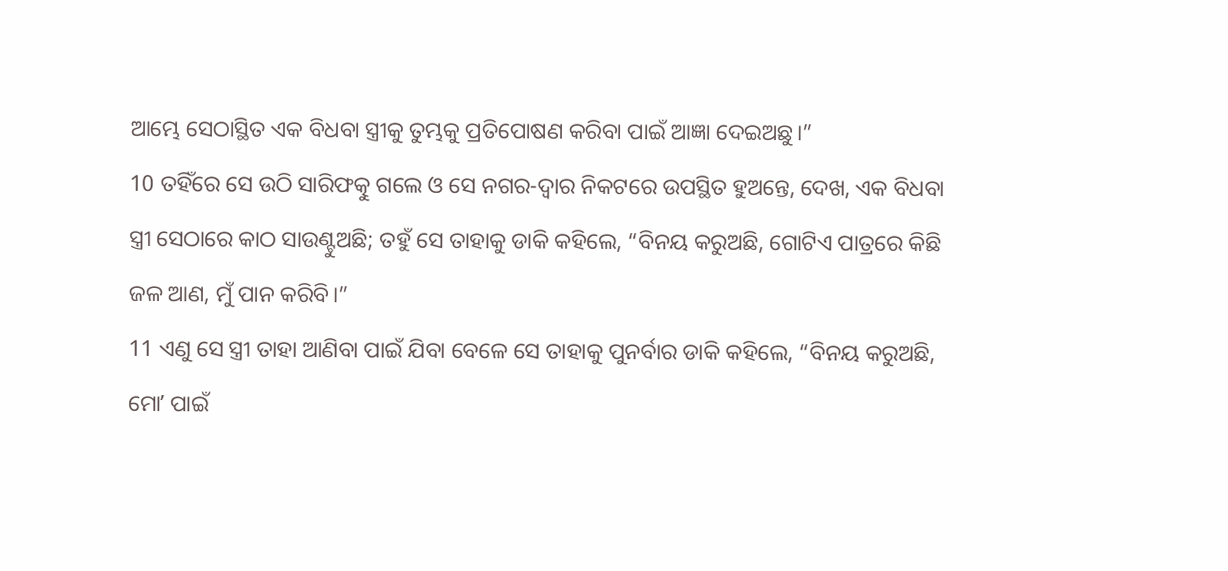ଆମ୍ଭେ ସେଠାସ୍ଥିତ ଏକ ବିଧବା ସ୍ତ୍ରୀକୁ ତୁମ୍ଭକୁ ପ୍ରତିପୋଷଣ କରିବା ପାଇଁ ଆଜ୍ଞା ଦେଇଅଛୁ।”
10 ତହିଁରେ ସେ ଉଠି ସାରିଫତ୍କୁ ଗଲେ ଓ ସେ ନଗର-ଦ୍ୱାର ନିକଟରେ ଉପସ୍ଥିତ ହୁଅନ୍ତେ, ଦେଖ, ଏକ ବିଧବା ସ୍ତ୍ରୀ ସେଠାରେ କାଠ ସାଉଣ୍ଟୁଅଛି; ତହୁଁ ସେ ତାହାକୁ ଡାକି କହିଲେ, “ବିନୟ କରୁଅଛି, ଗୋଟିଏ ପାତ୍ରରେ କିଛି ଜଳ ଆଣ, ମୁଁ ପାନ କରିବି।”
11 ଏଣୁ ସେ ସ୍ତ୍ରୀ ତାହା ଆଣିବା ପାଇଁ ଯିବା ବେଳେ ସେ ତାହାକୁ ପୁନର୍ବାର ଡାକି କହିଲେ, “ବିନୟ କରୁଅଛି, ମୋʼ ପାଇଁ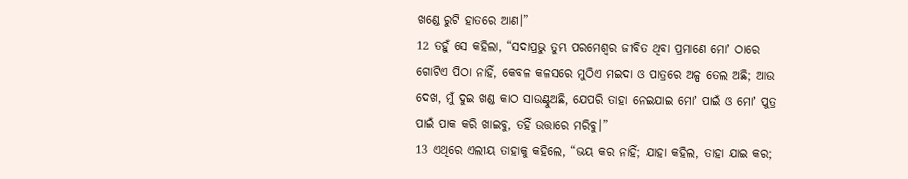ଖଣ୍ଡେ ରୁଟି ହାତରେ ଆଣ।”
12 ତହୁଁ ସେ କହିଲା, “ସଦାପ୍ରଭୁ ତୁମ୍ଭ ପରମେଶ୍ୱର ଜୀବିତ ଥିବା ପ୍ରମାଣେ ମୋʼ ଠାରେ ଗୋଟିଏ ପିଠା ନାହିଁ, କେବଳ କଳସରେ ମୁଠିଏ ମଇଦା ଓ ପାତ୍ରରେ ଅଳ୍ପ ତେଲ ଅଛି; ଆଉ ଦେଖ, ମୁଁ ଦୁଇ ଖଣ୍ଡ କାଠ ସାଉଣ୍ଟୁଅଛି, ଯେପରି ତାହା ନେଇଯାଇ ମୋʼ ପାଇଁ ଓ ମୋʼ ପୁତ୍ର ପାଇଁ ପାକ କରି ଖାଇବୁ, ତହିଁ ଉତ୍ତାରେ ମରିବୁ।”
13 ଏଥିରେ ଏଲୀୟ ତାହାକୁ କହିଲେ, “ଭୟ କର ନାହିଁ; ଯାହା କହିଲ, ତାହା ଯାଇ କର;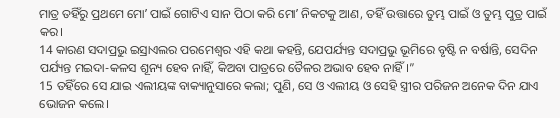ମାତ୍ର ତହିଁରୁ ପ୍ରଥମେ ମୋʼ ପାଇଁ ଗୋଟିଏ ସାନ ପିଠା କରି ମୋʼ ନିକଟକୁ ଆଣ, ତହିଁ ଉତ୍ତାରେ ତୁମ୍ଭ ପାଇଁ ଓ ତୁମ୍ଭ ପୁତ୍ର ପାଇଁ କର।
14 କାରଣ ସଦାପ୍ରଭୁ ଇସ୍ରାଏଲର ପରମେଶ୍ୱର ଏହି କଥା କହନ୍ତି, ଯେପର୍ଯ୍ୟନ୍ତ ସଦାପ୍ରଭୁ ଭୂମିରେ ବୃଷ୍ଟି ନ ବର୍ଷାନ୍ତି, ସେଦିନ ପର୍ଯ୍ୟନ୍ତ ମଇଦା-କଳସ ଶୂନ୍ୟ ହେବ ନାହିଁ, କିଅବା ପାତ୍ରରେ ତୈଳର ଅଭାବ ହେବ ନାହିଁ।”
15 ତହିଁରେ ସେ ଯାଇ ଏଲୀୟଙ୍କ ବାକ୍ୟାନୁସାରେ କଲା; ପୁଣି, ସେ ଓ ଏଲୀୟ ଓ ସେହି ସ୍ତ୍ରୀର ପରିଜନ ଅନେକ ଦିନ ଯାଏ ଭୋଜନ କଲେ।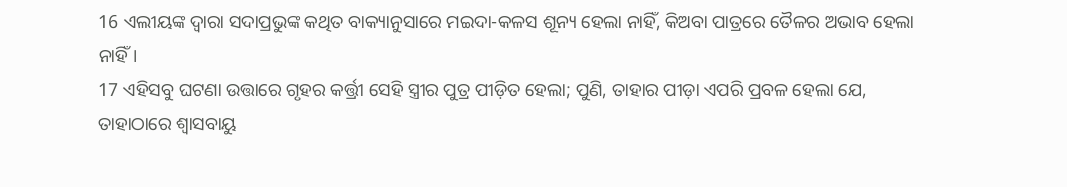16 ଏଲୀୟଙ୍କ ଦ୍ୱାରା ସଦାପ୍ରଭୁଙ୍କ କଥିତ ବାକ୍ୟାନୁସାରେ ମଇଦା-କଳସ ଶୂନ୍ୟ ହେଲା ନାହିଁ, କିଅବା ପାତ୍ରରେ ତୈଳର ଅଭାବ ହେଲା ନାହିଁ।
17 ଏହିସବୁ ଘଟଣା ଉତ୍ତାରେ ଗୃହର କର୍ତ୍ତ୍ରୀ ସେହି ସ୍ତ୍ରୀର ପୁତ୍ର ପୀଡ଼ିତ ହେଲା; ପୁଣି, ତାହାର ପୀଡ଼ା ଏପରି ପ୍ରବଳ ହେଲା ଯେ, ତାହାଠାରେ ଶ୍ୱାସବାୟୁ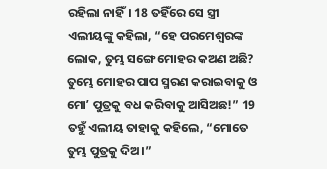ରହିଲା ନାହିଁ। 18 ତହିଁରେ ସେ ସ୍ତ୍ରୀ ଏଲୀୟଙ୍କୁ କହିଲା, “ହେ ପରମେଶ୍ୱରଙ୍କ ଲୋକ, ତୁମ୍ଭ ସଙ୍ଗେ ମୋହର କଅଣ ଅଛି? ତୁମ୍ଭେ ମୋହର ପାପ ସ୍ମରଣ କରାଇବାକୁ ଓ ମୋʼ ପୁତ୍ରକୁ ବଧ କରିବାକୁ ଆସିଅଛ!” 19 ତହୁଁ ଏଲୀୟ ତାହାକୁ କହିଲେ, “ମୋତେ ତୁମ୍ଭ ପୁତ୍ରକୁ ଦିଅ।”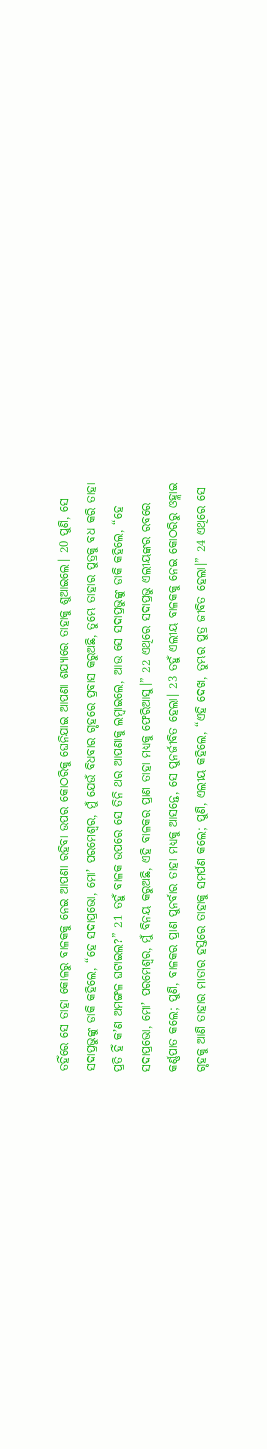ତହିଁରେ ସେ ତାହା କୋଳରୁ ବାଳକକୁ ନେଇ ଆପଣା ରହିବା ଉପର କୋଠରିକୁ ଘେନିଯାଇ ଆପଣା ଶଯ୍ୟାରେ ତାହାକୁ ଶୁଆଇଲେ। 20 ପୁଣି, ସେ ସଦାପ୍ରଭୁଙ୍କୁ ଡାକି କହିଲେ, “ହେ ସଦାପ୍ରଭୋ, ମୋʼ ପରମେଶ୍ୱର, ମୁଁ ଯେଉଁ ବିଧବାର ଗୃହରେ ପ୍ରବାସ କରୁଅଛି, ତୁମ୍ଭେ ତାହାର ପୁତ୍ରକୁ ବଧ କରି ତାହା ପ୍ରତି ହିଁ କʼଣ ଅମଙ୍ଗଳ ଘଟାଇଲ?” 21 ତହୁଁ ବାଳକ ଉପରେ ସେ ତିନି ଥର ଆପଣାକୁ ଲମ୍ବାଇଲେ, ଆଉ ସେ ସଦାପ୍ରଭୁଙ୍କୁ ଡାକି କହିଲେ, “ହେ ସଦାପ୍ରଭୋ, ମୋʼ ପରମେଶ୍ୱର, ମୁଁ ବିନୟ କରୁଅଛି, ଏହି ବାଳକର ପ୍ରାଣ ତାହା ମଧ୍ୟକୁ ଫେରିଆସୁ।” 22 ଏଥିରେ ସଦାପ୍ରଭୁ ଏଲୀୟଙ୍କର ରବରେ କର୍ଣ୍ଣପାତ କଲେ; ପୁଣି, ବାଳକର ପ୍ରାଣ ପୁନର୍ବାର ତାହା ମଧ୍ୟକୁ ଆସନ୍ତେ, ସେ ପୁନର୍ଜୀବିତ ହେଲା। 23 ତହୁଁ ଏଲୀୟ ବାଳକକୁ ନେଇ କୋଠରିରୁ ଓହ୍ଲାଇ ଗୃହକୁ ଆଣି ତାହାର ମାତାର ହସ୍ତରେ ତାହାକୁ ସମର୍ପଣ କଲେ; ପୁଣି, ଏଲୀୟ କହିଲେ, “ଏହି ଦେଖ, ତୁମ୍ଭର ପୁତ୍ର ଜୀବିତ ହେଲା।” 24 ଏଥିରେ ସେ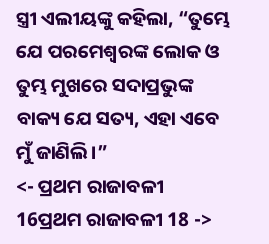ସ୍ତ୍ରୀ ଏଲୀୟଙ୍କୁ କହିଲା, “ତୁମ୍ଭେ ଯେ ପରମେଶ୍ୱରଙ୍କ ଲୋକ ଓ ତୁମ୍ଭ ମୁଖରେ ସଦାପ୍ରଭୁଙ୍କ ବାକ୍ୟ ଯେ ସତ୍ୟ, ଏହା ଏବେ ମୁଁ ଜାଣିଲି।”
<- ପ୍ରଥମ ରାଜାବଳୀ 16ପ୍ରଥମ ରାଜାବଳୀ 18 ->